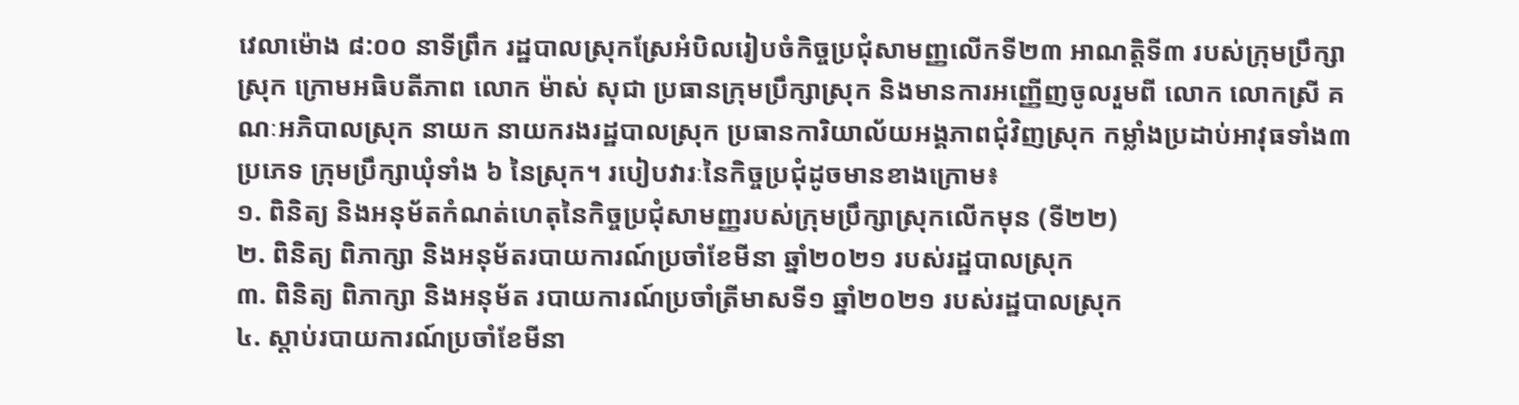វេលាម៉ោង ៨:០០ នាទីព្រឹក រដ្ឋបាលស្រុកស្រែអំបិលរៀបចំកិច្ចប្រជុំសាមញ្ញលើកទី២៣ អាណត្តិទី៣ របស់ក្រុមប្រឹក្សាស្រុក ក្រោមអធិបតីភាព លោក ម៉ាស់ សុជា ប្រធានក្រុមប្រឹក្សាស្រុក និងមានការអញ្ញើញចូលរួមពី លោក លោកស្រី គណៈអភិបាលស្រុក នាយក នាយករងរដ្ឋបាលស្រុក ប្រធានការិយាល័យអង្គភាពជុំវិញស្រុក កម្លាំងប្រដាប់អាវុធទាំង៣ប្រភេទ ក្រុមប្រឹក្សាឃុំទាំង ៦ នៃស្រុក។ របៀបវារៈនៃកិច្ចប្រជុំដូចមានខាងក្រោម៖
១. ពិនិត្យ និងអនុម័តកំណត់ហេតុនៃកិច្ចប្រជុំសាមញ្ញរបស់ក្រុមប្រឹក្សាស្រុកលើកមុន (ទី២២)
២. ពិនិត្យ ពិភាក្សា និងអនុម័តរបាយការណ៍ប្រចាំខែមីនា ឆ្នាំ២០២១ របស់រដ្ឋបាលស្រុក
៣. ពិនិត្យ ពិភាក្សា និងអនុម័ត របាយការណ៍ប្រចាំត្រីមាសទី១ ឆ្នាំ២០២១ របស់រដ្ឋបាលស្រុក
៤. ស្ដាប់របាយការណ៍ប្រចាំខែមីនា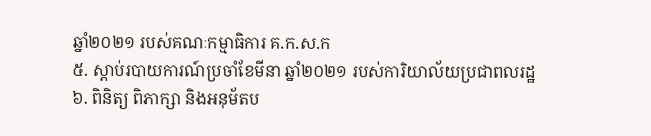ឆ្នាំ២០២១ របស់គណៈកម្មាធិការ គ.ក.ស.ក
៥. ស្ដាប់របាយការណ៍ប្រចាំខែមីនា ឆ្នាំ២០២១ របស់ការិយាល័យប្រជាពលរដ្ឋ
៦. ពិនិត្យ ពិភាក្សា និងអនុម័តប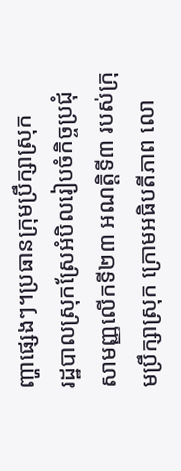ញ្ហាផ្សេងៗ។ប្រធានក្រុមប្រឹក្សាស្រុក
រដ្ឋបាលស្រុកស្រែអំបិលរៀបចំកិច្ចប្រជុំសាមញ្ញលើកទី២៣ អណត្តិទី៣ របស់ក្រុមប្រឹក្សាស្រុក ក្រោមអធិបតីភាព លោ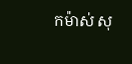កម៉ាស់ សុ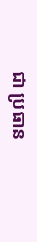ជា ប្រធាន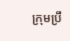ក្រុមប្រឹ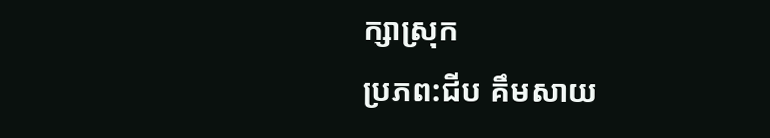ក្សាស្រុក
ប្រភព:ជីប គឹមសាយ